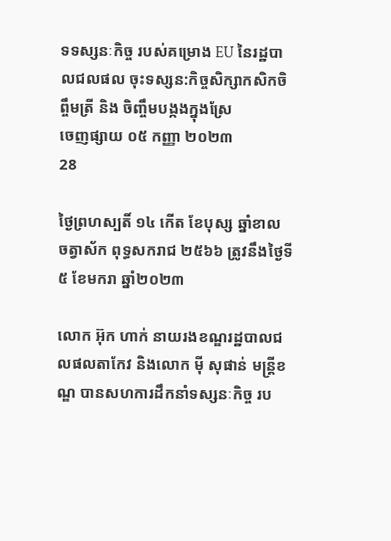ទទស្សនៈកិច្ច របស់គម្រោង EU នៃរដ្ឋបាលជលផល ចុះទស្សន:កិច្ចសិក្សាកសិកចិព្ចឹមត្រី និង ចិញ្ចឹមបង្កងក្នុងស្រែ
ចេញផ្សាយ ០៥ កញ្ញា ២០២៣
28

ថ្ងៃព្រហស្បតិ៍ ១៤ កើត ខែបុស្ស ឆ្នាំខាល ចត្វាស័ក ពុទ្ធសករាជ ២៥៦៦ ត្រូវនឹងថ្ងៃទី៥ ខែមករា ឆ្នាំ២០២៣

លោក អ៊ុក ហាក់ នាយរងខណ្ឌរដ្ឋបាលជលផលតាកែវ និងលោក ម៉ី សុផាន់ មន្ត្រីខណ្ឌ បានសហការដឹកនាំទស្សនៈកិច្ច រប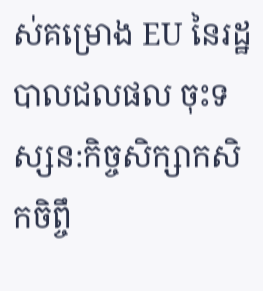ស់គម្រោង EU នៃរដ្ឋបាលជលផល ចុះទស្សន:កិច្ចសិក្សាកសិកចិព្ចឹ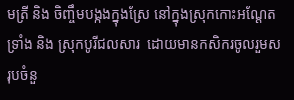មត្រី និង ចិញ្ចឹមបង្កងក្នុងស្រែ នៅក្នុងស្រុកកោះអណ្ដែត ទ្រាំង និង ស្រុកបូរីជលសារ  ដោយមានកសិករចូលរួមសរុបចំនួ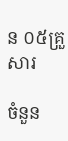ន ០៥គ្រួសារ

ចំនួន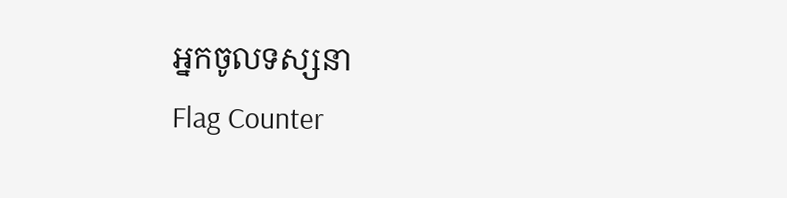អ្នកចូលទស្សនា
Flag Counter